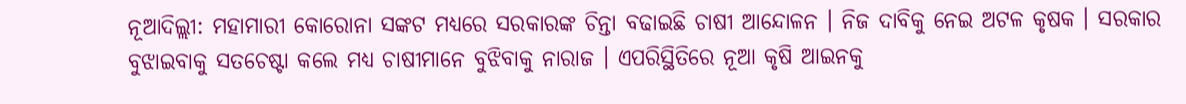ନୂଆଦିଲ୍ଲୀ: ମହାମାରୀ କୋରୋନା ସଙ୍କଟ ମଧ୍ୟରେ ସରକାରଙ୍କ ଚିନ୍ତା ବଢାଇଛି ଚାଷୀ ଆନ୍ଦୋଳନ । ନିଜ ଦାବିକୁ ନେଇ ଅଟଳ କୃଷକ । ସରକାର ବୁଝାଇବାକୁ ସତଚେଷ୍ଟା କଲେ ମଧ୍ୟ ଚାଷୀମାନେ ବୁଝିବାକୁ ନାରାଜ । ଏପରିସ୍ଥିତିରେ ନୂଆ କୃଷି ଆଇନକୁ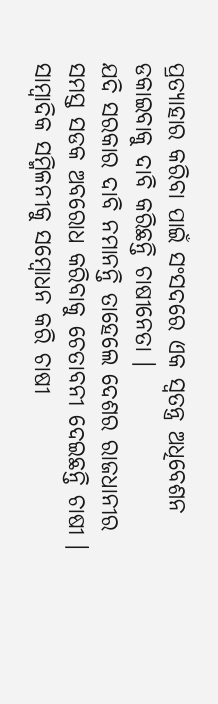ପ୍ରତ୍ୟାହାର କରିବା ପାଇଁ ସଂସଦରେ ଏକ ସ୍ବତନ୍ତ୍ର ଅଧିବେଶନ ଡକାଇବାକୁ ଦାବି କରିଛନ୍ତି ଚାଷୀନେତା ।
ଯଦି ସରକାର ଦାବି ନମାନନ୍ତି ତାହେଲେ ଦେଶର ରାଜଧାନୀର ସମସ୍ତ ସଡକ ଅବରୋଧ କରିବାକୁ ଚେତାବନୀ ଦେଇଛନ୍ତି ଚାଷୀ । ସାମ୍ବାଦିକ ସମ୍ମିଳନୀକୁ ସମ୍ବୋଧନ କରି ଚାଷୀ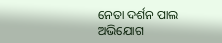ନେତା ଦର୍ଶନ ପାଲ ଅଭିଯୋଗ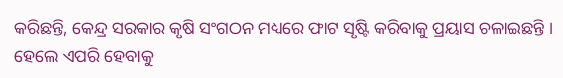କରିଛନ୍ତି, କେନ୍ଦ୍ର ସରକାର କୃଷି ସଂଗଠନ ମଧ୍ୟରେ ଫାଟ ସୃଷ୍ଟି କରିବାକୁ ପ୍ରୟାସ ଚଳାଇଛନ୍ତି । ହେଲେ ଏପରି ହେବାକୁ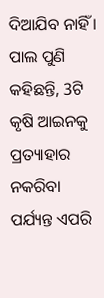ଦିଆଯିବ ନାହିଁ । ପାଲ ପୁଣି କହିଛନ୍ତି, 3ଟି କୃଷି ଆଇନକୁ ପ୍ରତ୍ୟାହାର ନକରିବା ପର୍ଯ୍ୟନ୍ତ ଏପରି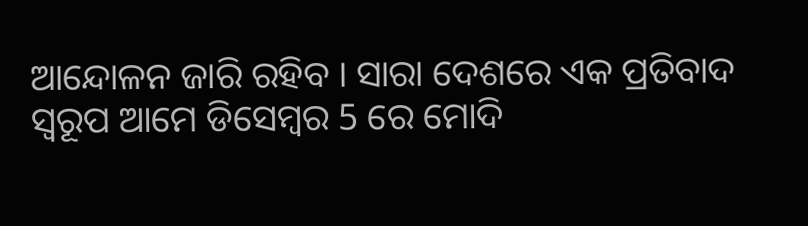ଆନ୍ଦୋଳନ ଜାରି ରହିବ । ସାରା ଦେଶରେ ଏକ ପ୍ରତିବାଦ ସ୍ବରୂପ ଆମେ ଡିସେମ୍ବର 5 ରେ ମୋଦି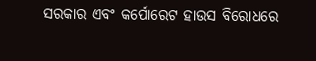ସରକାର ଏବଂ କର୍ପୋରେଟ ହାଉସ ବିରୋଧରେ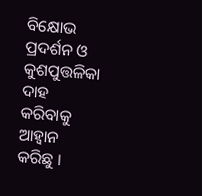ବିକ୍ଷୋଭ ପ୍ରଦର୍ଶନ ଓ କୁଶପୁତ୍ତଳିକା ଦାହ କରିବାକୁ ଆହ୍ବାନ କରିଛୁ ।